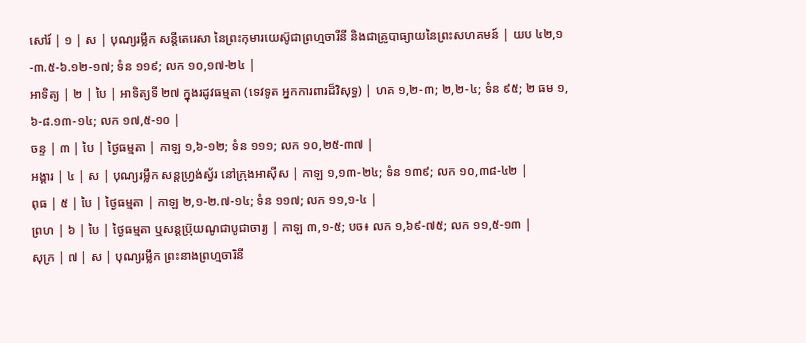សៅរ៍ | ១ | ស | បុណ្យរម្លឹក សន្តីតេរេសា នៃព្រះកុមារយេស៊ូជាព្រហ្មចារីនី និងជាគ្រូបាធ្យាយនៃព្រះសហគមន៍ | យប ៤២,១-៣.៥-៦.១២-១៧; ទំន ១១៩; លក ១០,១៧-២៤ |
អាទិត្យ | ២ | បៃ | អាទិត្យទី ២៧ ក្នុងរដូវធម្មតា (ទេវទូត អ្នកការពារដ៏វិសុទ្ធ) | ហគ ១,២-៣; ២,២-៤; ទំន ៩៥; ២ ធម ១,៦-៨.១៣-១៤; លក ១៧,៥-១០ |
ចន្ទ | ៣ | បៃ | ថ្ងៃធម្មតា | កាឡ ១,៦-១២; ទំន ១១១; លក ១០,២៥-៣៧ |
អង្គារ | ៤ | ស | បុណ្យរម្លឹក សន្តហ្រ្វង់ស្វ័រ នៅក្រុងអាស៊ីស | កាឡ ១,១៣-២៤; ទំន ១៣៩; លក ១០,៣៨-៤២ |
ពុធ | ៥ | បៃ | ថ្ងៃធម្មតា | កាឡ ២,១-២.៧-១៤; ទំន ១១៧; លក ១១,១-៤ |
ព្រហ | ៦ | បៃ | ថ្ងៃធម្មតា ឬសន្ដប្រ៊ុយណូជាបូជាចារ្យ | កាឡ ៣,១-៥; បច៖ លក ១,៦៩-៧៥; លក ១១,៥-១៣ |
សុក្រ | ៧ | ស | បុណ្យរម្លឹក ព្រះនាងព្រហ្មចារិនី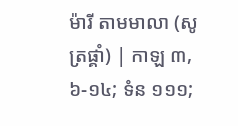ម៉ារី តាមមាលា (សូត្រផ្គាំ) | កាឡ ៣,៦-១៤; ទំន ១១១;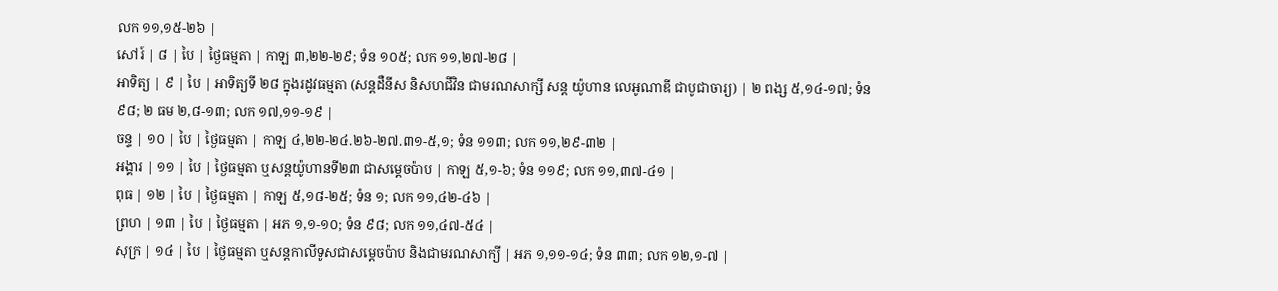លក ១១,១៥-២៦ |
សៅរ៍ | ៨ | បៃ | ថ្ងៃធម្មតា | កាឡ ៣,២២-២៩; ទំន ១០៥; លក ១១,២៧-២៨ |
អាទិត្យ | ៩ | បៃ | អាទិត្យទី ២៨ ក្នុងរដូវធម្មតា (សន្ដដឺនីស និសហជីវិន ជាមរណសាក្សី សន្ត យ៉ូហាន លេអូណាឌី ជាបូជាចារ្យ) | ២ ពង្ស ៥,១៤-១៧; ទំន ៩៨; ២ ធម ២,៨-១៣; លក ១៧,១១-១៩ |
ចន្ទ | ១០ | បៃ | ថ្ងៃធម្មតា | កាឡ ៤,២២-២៤.២៦-២៧.៣១-៥,១; ទំន ១១៣; លក ១១,២៩-៣២ |
អង្គារ | ១១ | បៃ | ថ្ងៃធម្មតា ឬសន្តយ៉ូហានទី២៣ ជាសម្តេចប៉ាប | កាឡ ៥,១-៦; ទំន ១១៩; លក ១១,៣៧-៤១ |
ពុធ | ១២ | បៃ | ថ្ងៃធម្មតា | កាឡ ៥,១៨-២៥; ទំន ១; លក ១១,៤២-៤៦ |
ព្រហ | ១៣ | បៃ | ថ្ងៃធម្មតា | អភ ១,១-១០; ទំន ៩៨; លក ១១,៤៧-៥៤ |
សុក្រ | ១៤ | បៃ | ថ្ងៃធម្មតា ឬសន្ដកាលីទូសជាសម្ដេចប៉ាប និងជាមរណសាក្យី | អភ ១,១១-១៤; ទំន ៣៣; លក ១២,១-៧ |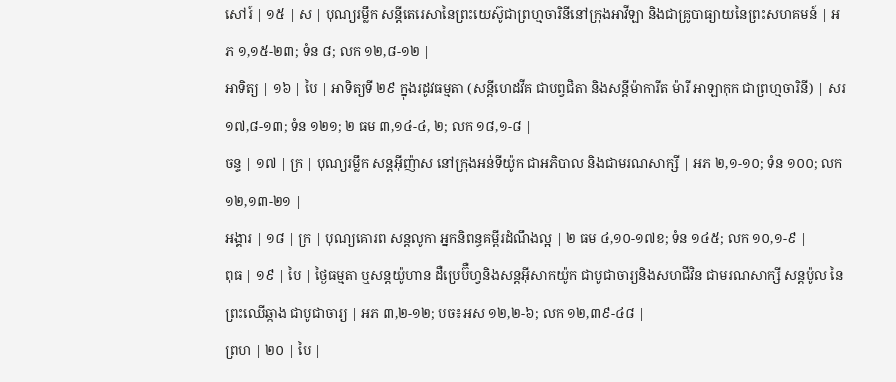សៅរ៍ | ១៥ | ស | បុណ្យរម្លឹក សន្តីតេរេសានៃព្រះយេស៊ូជាព្រហ្មចារិនីនៅក្រុងអាវីឡា និងជាគ្រូបាធ្យាយនៃព្រះសហគមន៍ | អភ ១,១៥-២៣; ទំន ៨; លក ១២,៨-១២ |
អាទិត្យ | ១៦ | បៃ | អាទិត្យទី ២៩ ក្នុងរដូវធម្មតា (សន្តីហេដវីគ ជាបព្វជិតា និងសន្តីម៉ាការីត ម៉ារី អាឡាកុក ជាព្រហ្មចារិនី) | សរ ១៧,៨-១៣; ទំន ១២១; ២ ធម ៣,១៤-៤, ២; លក ១៨,១-៨ |
ចន្ទ | ១៧ | ក្រ | បុណ្យរម្លឹក សន្តអ៊ីញ៉ាស នៅក្រុងអន់ទីយ៉ូក ជាអភិបាល និងជាមរណសាក្សី | អភ ២,១-១០; ទំន ១០០; លក ១២,១៣-២១ |
អង្គារ | ១៨ | ក្រ | បុណ្យគោរព សន្តលូកា អ្នកនិពន្ធគម្ពីរដំណឹងល្អ | ២ ធម ៤,១០-១៧ខ; ទំន ១៤៥; លក ១០,១-៩ |
ពុធ | ១៩ | បៃ | ថ្ងៃធម្មតា ឬសន្តយ៉ូហាន ដឺប្រេប៊ឺហ្វនិងសន្តអ៊ីសាកយ៉ូក ជាបូជាចារ្យនិងសហជីវិន ជាមរណសាក្សី សន្តប៉ូល នៃព្រះឈើឆ្កាង ជាបូជាចារ្យ | អភ ៣,២-១២; បច៖អស ១២,២-៦; លក ១២,៣៩-៤៨ |
ព្រហ | ២០ | បៃ |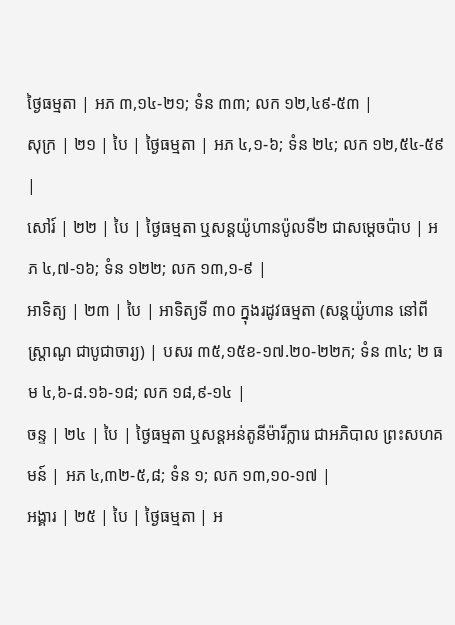ថ្ងៃធម្មតា | អភ ៣,១៤-២១; ទំន ៣៣; លក ១២,៤៩-៥៣ |
សុក្រ | ២១ | បៃ | ថ្ងៃធម្មតា | អភ ៤,១-៦; ទំន ២៤; លក ១២,៥៤-៥៩ |
សៅរ៍ | ២២ | បៃ | ថ្ងៃធម្មតា ឬសន្តយ៉ូហានប៉ូលទី២ ជាសម្តេចប៉ាប | អភ ៤,៧-១៦; ទំន ១២២; លក ១៣,១-៩ |
អាទិត្យ | ២៣ | បៃ | អាទិត្យទី ៣០ ក្នុងរដូវធម្មតា (សន្តយ៉ូហាន នៅពីស្រ្តាណូ ជាបូជាចារ្យ) | បសរ ៣៥,១៥ខ-១៧.២០-២២ក; ទំន ៣៤; ២ ធម ៤,៦-៨.១៦-១៨; លក ១៨,៩-១៤ |
ចន្ទ | ២៤ | បៃ | ថ្ងៃធម្មតា ឬសន្តអន់តូនីម៉ារីក្លារេ ជាអភិបាល ព្រះសហគមន៍ | អភ ៤,៣២-៥,៨; ទំន ១; លក ១៣,១០-១៧ |
អង្គារ | ២៥ | បៃ | ថ្ងៃធម្មតា | អ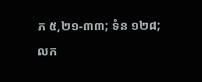ភ ៥,២១-៣៣; ទំន ១២៨; លក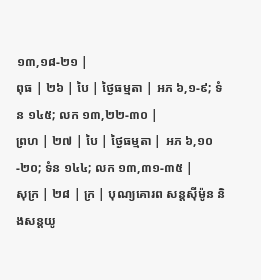១៣,១៨-២១ |
ពុធ | ២៦ | បៃ | ថ្ងៃធម្មតា | អភ ៦,១-៩; ទំន ១៤៥; លក ១៣,២២-៣០ |
ព្រហ | ២៧ | បៃ | ថ្ងៃធម្មតា | អភ ៦,១០-២០; ទំន ១៤៤; លក ១៣,៣១-៣៥ |
សុក្រ | ២៨ | ក្រ | បុណ្យគោរព សន្តស៊ីម៉ូន និងសន្តយូ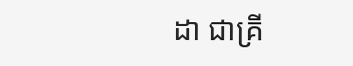ដា ជាគ្រី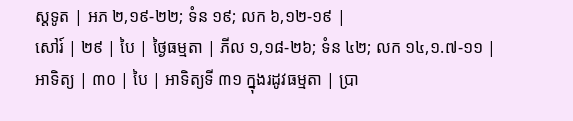ស្តទូត | អភ ២,១៩-២២; ទំន ១៩; លក ៦,១២-១៩ |
សៅរ៍ | ២៩ | បៃ | ថ្ងៃធម្មតា | ភីល ១,១៨-២៦; ទំន ៤២; លក ១៤,១.៧-១១ |
អាទិត្យ | ៣០ | បៃ | អាទិត្យទី ៣១ ក្នុងរដូវធម្មតា | ប្រា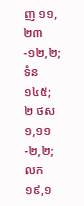ញ ១១,២៣-១២,២; ទំន ១៤៥; ២ ថស ១,១១-២,២; លក ១៩,១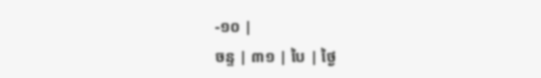-១០ |
ចន្ទ | ៣១ | បៃ | ថ្ងៃ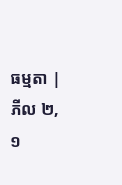ធម្មតា | ភីល ២,១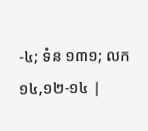-៤; ទំន ១៣១; លក ១៤,១២-១៤ |